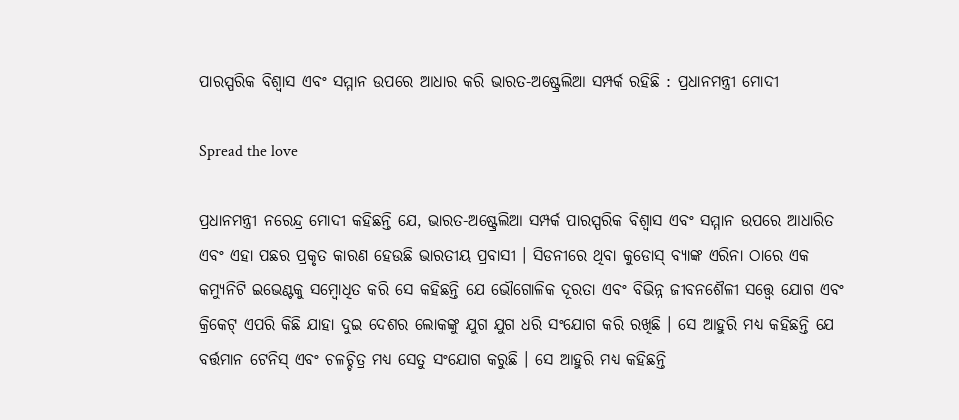ପାରସ୍ପରିକ ବିଶ୍ୱାସ ଏବଂ ସମ୍ମାନ ଉପରେ ଆଧାର କରି ଭାରତ-ଅଷ୍ଟ୍ରେଲିଆ ସମ୍ପର୍କ ରହିଛି : ପ୍ରଧାନମନ୍ତ୍ରୀ ମୋଦୀ

Spread the love

ପ୍ରଧାନମନ୍ତ୍ରୀ ନରେନ୍ଦ୍ର ମୋଦୀ କହିଛନ୍ତି ଯେ, ଭାରତ-ଅଷ୍ଟ୍ରେଲିଆ ସମ୍ପର୍କ ପାରସ୍ପରିକ ବିଶ୍ୱାସ ଏବଂ ସମ୍ମାନ ଉପରେ ଆଧାରିତ ଏବଂ ଏହା ପଛର ପ୍ରକୃତ କାରଣ ହେଉଛି ଭାରତୀୟ ପ୍ରବାସୀ । ସିଡନୀରେ ଥିବା କୁଡୋସ୍ ବ୍ୟାଙ୍କ ଏରିନା ଠାରେ ଏକ କମ୍ୟୁନିଟି ଇଭେଣ୍ଟକୁ ସମ୍ବୋଧିତ କରି ସେ କହିଛନ୍ତି ଯେ ଭୌଗୋଳିକ ଦୂରତା ଏବଂ ବିଭିନ୍ନ ଜୀବନଶୈଳୀ ସତ୍ତ୍ୱେ ଯୋଗ ଏବଂ କ୍ରିକେଟ୍ ଏପରି କିଛି ଯାହା ଦୁଇ ଦେଶର ଲୋକଙ୍କୁ ଯୁଗ ଯୁଗ ଧରି ସଂଯୋଗ କରି ରଖିଛି । ସେ ଆହୁରି ମଧ୍ୟ କହିଛନ୍ତି ଯେ ବର୍ତ୍ତମାନ ଟେନିସ୍ ଏବଂ ଚଳଚ୍ଚିତ୍ର ମଧ୍ୟ ସେତୁ ସଂଯୋଗ କରୁଛି । ସେ ଆହୁରି ମଧ୍ୟ କହିଛନ୍ତି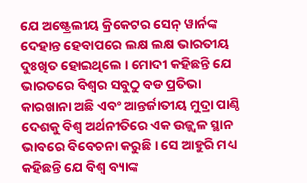ଯେ ଅଷ୍ଟ୍ରେଲୀୟ କ୍ରିକେଟର ସେନ୍ ୱାର୍ନଙ୍କ ଦେହାନ୍ତ ହେବାପରେ ଲକ୍ଷ ଲକ୍ଷ ଭାରତୀୟ ଦୁଃଖିତ ହୋଇଥିଲେ । ମୋଦୀ କହିଛନ୍ତି ଯେ ଭାରତରେ ବିଶ୍ୱର ସବୁଠୁ ବଡ ପ୍ରତିଭା କାରଖାନା ଅଛି ଏବଂ ଆନ୍ତର୍ଜାତୀୟ ମୁଦ୍ରା ପାଣ୍ଠି ଦେଶକୁ ବିଶ୍ୱ ଅର୍ଥନୀତିରେ ଏକ ଉଜ୍ଜ୍ୱଳ ସ୍ଥାନ ଭାବରେ ବିବେଚନା କରୁଛି । ସେ ଆହୁରି ମଧ୍ୟ କହିଛନ୍ତି ଯେ ବିଶ୍ୱ ବ୍ୟାଙ୍କ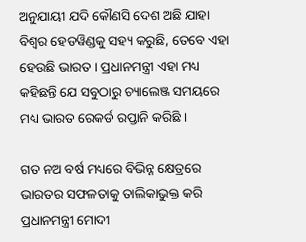ଅନୁଯାୟୀ ଯଦି କୌଣସି ଦେଶ ଅଛି ଯାହା ବିଶ୍ୱର ହେଡୱିଣ୍ଡକୁ ସହ୍ୟ କରୁଛି, ତେବେ ଏହା ହେଉଛି ଭାରତ । ପ୍ରଧାନମନ୍ତ୍ରୀ ଏହା ମଧ୍ୟ କହିଛନ୍ତି ଯେ ସବୁଠାରୁ ଚ୍ୟାଲେଞ୍ଜ ସମୟରେ ମଧ୍ୟ ଭାରତ ରେକର୍ଡ ରପ୍ତାନି କରିଛି ।

ଗତ ନଅ ବର୍ଷ ମଧ୍ୟରେ ବିଭିନ୍ନ କ୍ଷେତ୍ରରେ ଭାରତର ସଫଳତାକୁ ତାଲିକାଭୁକ୍ତ କରି ପ୍ରଧାନମନ୍ତ୍ରୀ ମୋଦୀ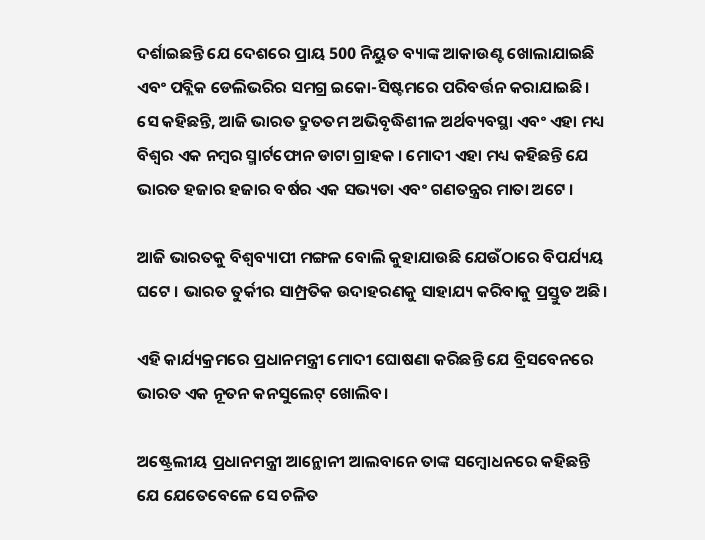ଦର୍ଶାଇଛନ୍ତି ଯେ ଦେଶରେ ପ୍ରାୟ 500 ନିୟୁତ ବ୍ୟାଙ୍କ ଆକାଉଣ୍ଟ ଖୋଲାଯାଇଛି ଏବଂ ପବ୍ଲିକ ଡେଲିଭରିର ସମଗ୍ର ଇକୋ-ସିଷ୍ଟମରେ ପରିବର୍ତ୍ତନ କରାଯାଇଛି। ସେ କହିଛନ୍ତି, ଆଜି ଭାରତ ଦ୍ରୁତତମ ଅଭିବୃଦ୍ଧିଶୀଳ ଅର୍ଥବ୍ୟବସ୍ଥା ଏବଂ ଏହା ମଧ୍ୟ ବିଶ୍ୱର ଏକ ନମ୍ବର ସ୍ମାର୍ଟଫୋନ ଡାଟା ଗ୍ରାହକ । ମୋଦୀ ଏହା ମଧ୍ୟ କହିଛନ୍ତି ଯେ ଭାରତ ହଜାର ହଜାର ବର୍ଷର ଏକ ସଭ୍ୟତା ଏବଂ ଗଣତନ୍ତ୍ରର ମାତା ଅଟେ ।

ଆଜି ଭାରତକୁ ବିଶ୍ୱବ୍ୟାପୀ ମଙ୍ଗଳ ବୋଲି କୁହାଯାଉଛି ଯେଉଁଠାରେ ବିପର୍ଯ୍ୟୟ ଘଟେ । ଭାରତ ତୁର୍କୀର ସାମ୍ପ୍ରତିକ ଉଦାହରଣକୁ ସାହାଯ୍ୟ କରିବାକୁ ପ୍ରସ୍ତୁତ ଅଛି।

ଏହି କାର୍ଯ୍ୟକ୍ରମରେ ପ୍ରଧାନମନ୍ତ୍ରୀ ମୋଦୀ ଘୋଷଣା କରିଛନ୍ତି ଯେ ବ୍ରିସବେନରେ ଭାରତ ଏକ ନୂତନ କନସୁଲେଟ୍ ଖୋଲିବ।

ଅଷ୍ଟ୍ରେଲୀୟ ପ୍ରଧାନମନ୍ତ୍ରୀ ଆନ୍ଥୋନୀ ଆଲବାନେ ତାଙ୍କ ସମ୍ବୋଧନରେ କହିଛନ୍ତି ଯେ ଯେତେବେଳେ ସେ ଚଳିତ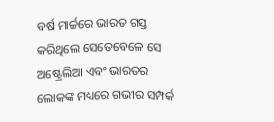ବର୍ଷ ମାର୍ଚ୍ଚରେ ଭାରତ ଗସ୍ତ କରିଥିଲେ ସେତେବେଳେ ସେ ଅଷ୍ଟ୍ରେଲିଆ ଏବଂ ଭାରତର ଲୋକଙ୍କ ମଧ୍ୟରେ ଗଭୀର ସମ୍ପର୍କ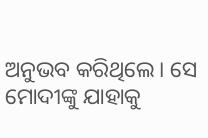ଅନୁଭବ କରିଥିଲେ। ସେ ମୋଦୀଙ୍କୁ ଯାହାକୁ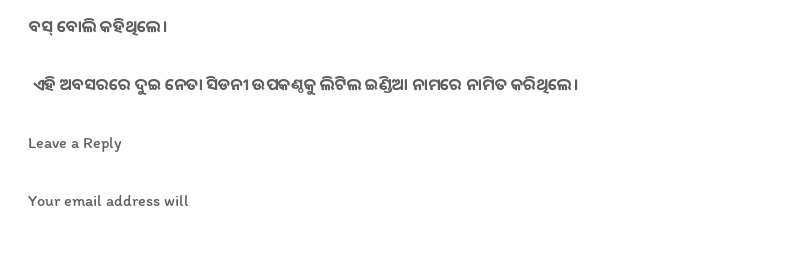ବସ୍ ବୋଲି କହିଥିଲେ।

 ଏହି ଅବସରରେ ଦୁଇ ନେତା ସିଡନୀ ଉପକଣ୍ଠକୁ ଲିଟିଲ ଇଣ୍ଡିଆ ନାମରେ ନାମିତ କରିଥିଲେ।

Leave a Reply

Your email address will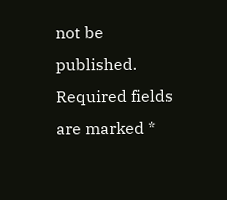not be published. Required fields are marked *